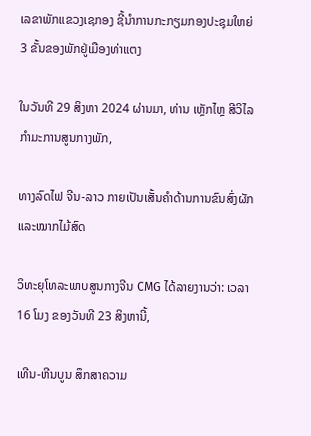ເລຂາພັກແຂວງເຊກອງ ຊີ້ນໍາການກະກຽມກອງປະຊຸມໃຫຍ່ 3 ຂັ້ນຂອງພັກຢູ່ເມືອງທ່າແຕງ

ໃນວັນທີ 29 ສິງຫາ 2024 ຜ່ານມາ, ທ່ານ ເຫຼັກໄຫຼ ສີວິໄລ ກໍາມະການສູນກາງພັກ,

ທາງລົດໄຟ ຈີນ-ລາວ ກາຍເປັນເສັ້ນຄຳດ້ານການຂົນສົ່ງຜັກ ແລະໝາກໄມ້ສົດ

ວິທະຍຸໂທລະພາບສູນກາງຈີນ CMG ໄດ້ລາຍງານວ່າ: ເວລາ 16 ໂມງ ຂອງວັນທີ 23 ສິງຫານີ້,

ເທີນ-ຫີນບູນ ສຶກສາຄວາມ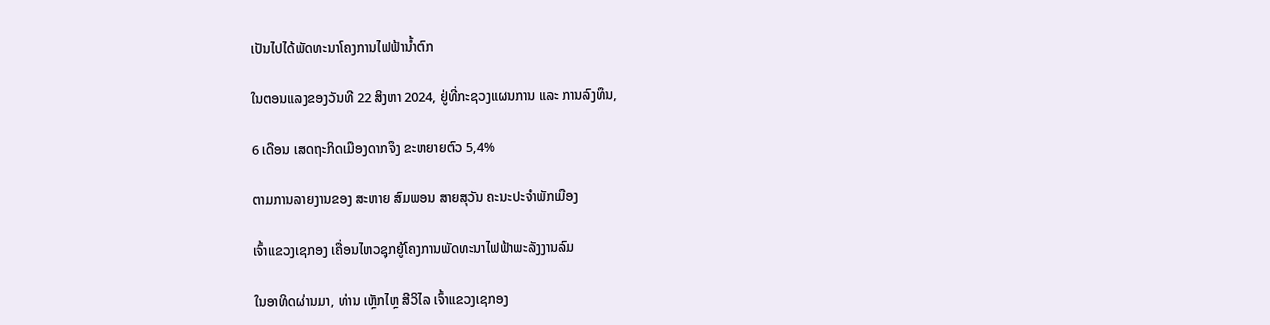ເປັນໄປໄດ້ພັດທະນາໂຄງການໄຟຟ້ານ້ຳຕົກ

ໃນຕອນແລງຂອງວັນທີ 22 ສິງຫາ 2024, ຢູ່ທີ່ກະຊວງແຜນການ ແລະ ການລົງທຶນ,

6 ເດືອນ ເສດຖະກິດເມືອງດາກຈຶງ ຂະຫຍາຍຕົວ 5,4%

ຕາມການລາຍງານຂອງ ສະຫາຍ ສົມພອນ ສາຍສຸວັນ ຄະນະປະຈຳພັກເມືອງ

ເຈົ້າແຂວງເຊກອງ ເຄື່ອນໄຫວຊຸກຍູ້ໂຄງການພັດທະນາໄຟຟ້າພະລັງງານລົມ

ໃນອາທິດຜ່ານມາ, ທ່ານ ເຫຼັກໄຫຼ ສີວິໄລ ເຈົ້າແຂວງເຊກອງ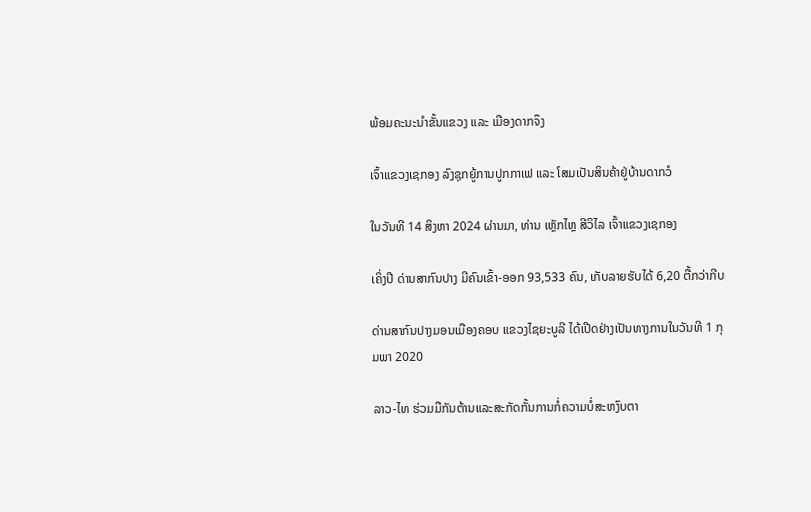ພ້ອມຄະນະນໍາຂັ້ນແຂວງ ແລະ ເມືອງດາກຈຶງ

ເຈົ້າແຂວງເຊກອງ ລົງຊຸກຍູ້ການປູກກາເຟ ແລະ ໂສມເປັນສິນຄ້າຢູ່ບ້ານດາກວໍ

ໃນວັນທີ 14 ສິງຫາ 2024 ຜ່ານມາ, ທ່ານ ເຫຼັກໄຫຼ ສີວິໄລ ເຈົ້າແຂວງເຊກອງ

ເຄິ່ງປີ ດ່ານສາກົນປາງ ມີຄົນເຂົ້າ-ອອກ 93,533 ຄົນ, ເກັບລາຍຮັບໄດ້ 6,20 ຕື້ກວ່າກີບ

ດ່ານສາກົນປາງມອນເມືອງຄອບ ແຂວງໄຊຍະບູລີ ໄດ້ເປີດຢ່າງເປັນທາງການໃນວັນທີ 1 ກຸມພາ 2020

ລາວ-ໄທ ຮ່ວມມືກັນຕ້ານແລະສະກັດກັ້ນການກໍ່ຄວາມບໍ່ສະຫງົບຕາ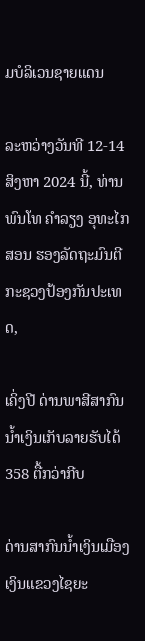ມບໍລິເວນຊາຍແດນ

ລະຫວ່າງວັນທີ 12-14 ສິງຫາ 2024 ນີ້, ທ່ານ ພົນໂທ ຄໍາລຽງ ອຸທະໄກສອນ ຮອງລັດຖະມົນຕີກະຊວງປ້ອງກັນປະເທດ,

ເຄິ່ງປີ ດ່ານພາສີສາກົນນໍ້າເງິນເກັບລາຍຮັບໄດ້ 358 ຕື້ກວ່າກີບ

ດ່ານສາກົນນໍ້າເງິນເມືອງເງິນແຂວງໄຊຍະ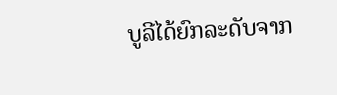ບູລີໄດ້ຍົກລະດັບຈາກ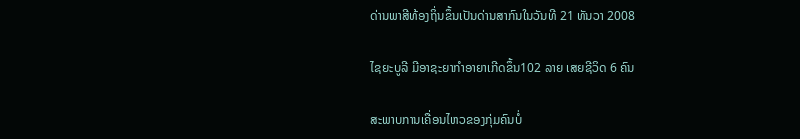ດ່ານພາສີທ້ອງຖິ່ນຂຶ້ນເປັນດ່ານສາກົນໃນວັນທີ 21 ທັນວາ 2008

ໄຊຍະບູລີ ມີອາຊະຍາກໍາອາຍາເກີດຂຶ້ນ102 ລາຍ ເສຍຊີວິດ 6 ຄົນ

ສະພາບການເຄື່ອນໄຫວຂອງກຸ່ມຄົນບໍ່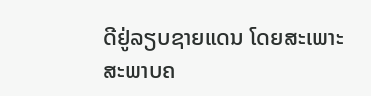ດີຢູ່ລຽບຊາຍແດນ ໂດຍສະເພາະສະພາບຄ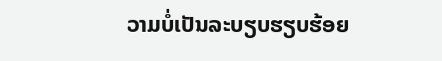ວາມບໍ່ເປັນລະບຽບຮຽບຮ້ອຍ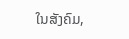ໃນສັງຄົມ,